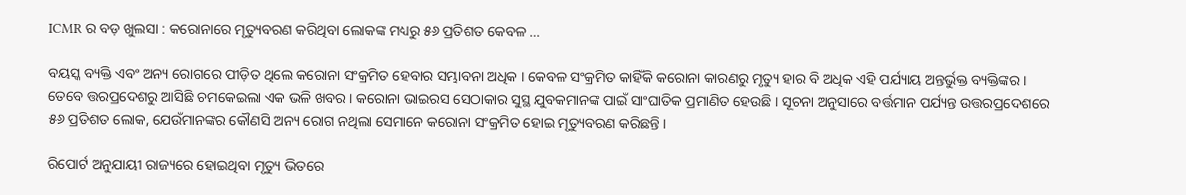ICMR ର ବଡ଼ ଖୁଲସା : କରୋନାରେ ମୃତ୍ୟୁବରଣ କରିଥିବା ଲୋକଙ୍କ ମଧ୍ୟରୁ ୫୬ ପ୍ରତିଶତ କେବଳ …

ବୟସ୍କ ବ୍ୟକ୍ତି ଏବଂ ଅନ୍ୟ ରୋଗରେ ପୀଡ଼ିତ ଥିଲେ କରୋନା ସଂକ୍ରମିତ ହେବାର ସମ୍ଭାବନା ଅଧିକ । କେବଳ ସଂକ୍ରମିତ କାହିଁକି କରୋନା କାରଣରୁ ମୃତ୍ୟୁ ହାର ବି ଅଧିକ ଏହି ପର୍ଯ୍ୟାୟ ଅନ୍ତର୍ଭୁକ୍ତ ବ୍ୟକ୍ତିଙ୍କର । ତେବେ ତ୍ତରପ୍ରଦେଶରୁ ଆସିଛି ଚମକେଇଲା ଏକ ଭଳି ଖବର । କରୋନା ଭାଇରସ ସେଠାକାର ସୁସ୍ଥ ଯୁବକମାନଙ୍କ ପାଇଁ ସାଂଘାତିକ ପ୍ରମାଣିତ ହେଉଛି । ସୂଚନା ଅନୁସାରେ ବର୍ତ୍ତମାନ ପର୍ଯ୍ୟନ୍ତ ଉତ୍ତରପ୍ରଦେଶରେ ୫୬ ପ୍ରତିଶତ ଲୋକ, ଯେଉଁମାନଙ୍କର କୌଣସି ଅନ୍ୟ ରୋଗ ନଥିଲା ସେମାନେ କରୋନା ସଂକ୍ରମିତ ହୋଇ ମୃତ୍ୟୁବରଣ କରିଛନ୍ତି ।

ରିପୋର୍ଟ ଅନୁଯାୟୀ ରାଜ୍ୟରେ ହୋଇଥିବା ମୃତ୍ୟୁ ଭିତରେ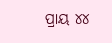ପ୍ରାୟ ୪୪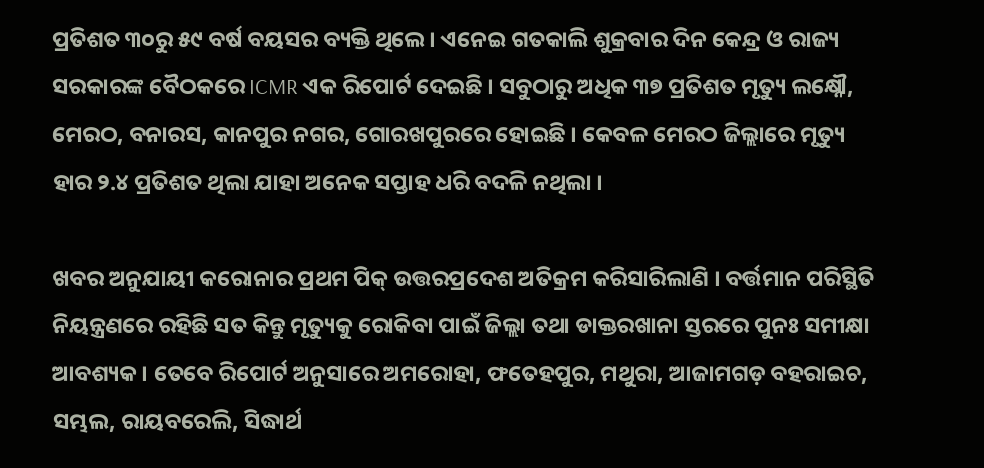ପ୍ରତିଶତ ୩୦ରୁ ୫୯ ବର୍ଷ ବୟସର ବ୍ୟକ୍ତି ଥିଲେ । ଏନେଇ ଗତକାଲି ଶୁକ୍ରବାର ଦିନ କେନ୍ଦ୍ର ଓ ରାଜ୍ୟ ସରକାରଙ୍କ ବୈଠକରେ ICMR ଏକ ରିପୋର୍ଟ ଦେଇଛି । ସବୁଠାରୁ ଅଧିକ ୩୭ ପ୍ରତିଶତ ମୃତ୍ୟୁ ଲକ୍ଷ୍ନୌ, ମେରଠ, ବନାରସ, କାନପୁର ନଗର, ଗୋରଖପୁରରେ ହୋଇଛି । କେବଳ ମେରଠ ଜିଲ୍ଲାରେ ମୃତ୍ୟୁ ହାର ୨.୪ ପ୍ରତିଶତ ଥିଲା ଯାହା ଅନେକ ସପ୍ତାହ ଧରି ବଦଳି ନଥିଲା ।

ଖବର ଅନୁଯାୟୀ କରୋନାର ପ୍ରଥମ ପିକ୍ ଉତ୍ତରପ୍ରଦେଶ ଅତିକ୍ରମ କରିସାରିଲାଣି । ବର୍ତ୍ତମାନ ପରିସ୍ଥିତି ନିୟନ୍ତ୍ରଣରେ ରହିଛି ସତ କିନ୍ତୁ ମୃତ୍ୟୁକୁ ରୋକିବା ପାଇଁ ଜିଲ୍ଲା ତଥା ଡାକ୍ତରଖାନା ସ୍ତରରେ ପୁନଃ ସମୀକ୍ଷା ଆବଶ୍ୟକ । ତେବେ ରିପୋର୍ଟ ଅନୁସାରେ ଅମରୋହା, ଫତେହପୁର, ମଥୁରା, ଆଜାମଗଡ଼ ବହରାଇଚ, ସମ୍ଭଲ, ରାୟବରେଲି, ସିଦ୍ଧାର୍ଥ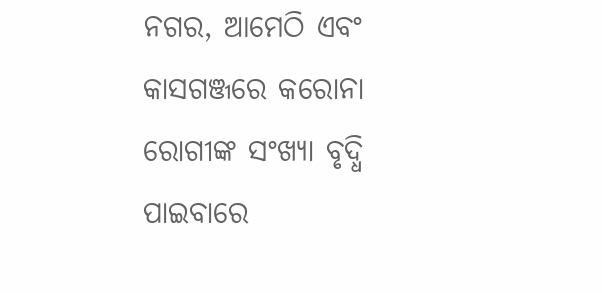ନଗର, ଆମେଠି ଏବଂ କାସଗଞ୍ଜରେ କରୋନା ରୋଗୀଙ୍କ ସଂଖ୍ୟା ବୃଦ୍ଧି ପାଇବାରେ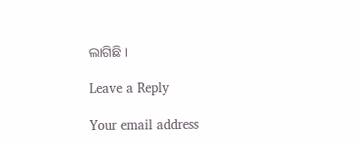ଲାଗିଛି ।

Leave a Reply

Your email address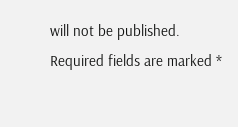will not be published. Required fields are marked *